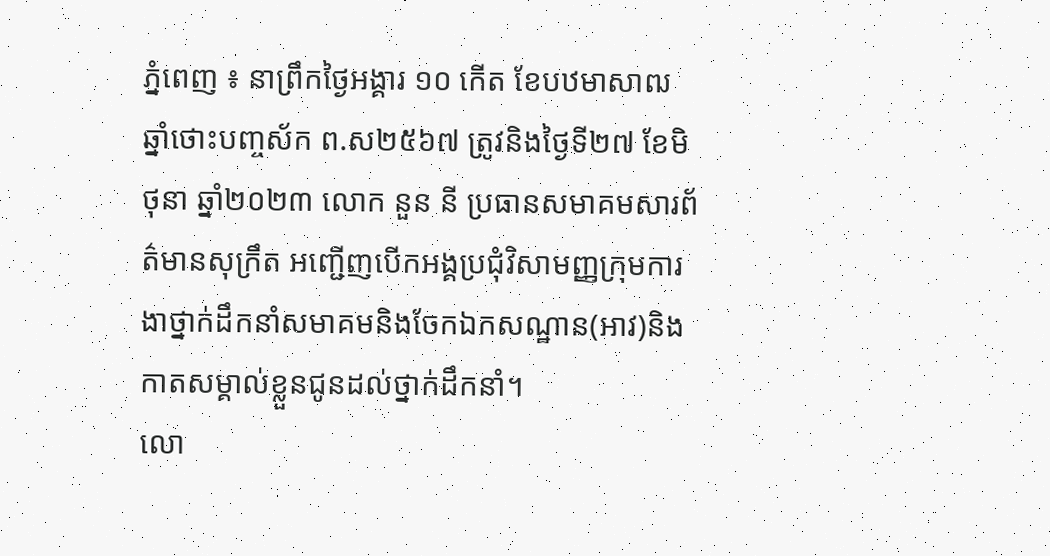ភ្នំពេញ ៖ នាព្រឹកថ្ងៃអង្គារ ១០ កើត ខែបឋមាសាឍ ឆ្នាំថោះបញ្ចស័ក ព.ស២៥៦៧ ត្រូវនិងថ្ងៃទី២៧ ខែមិថុនា ឆ្នាំ២០២៣ លោក នួន នី ប្រធានសមាគមសារព័ត៌មានសុក្រឹត អញ្ជើញបើកអង្គប្រជុំវិសាមញ្ញក្រុមការងាថ្នាក់ដឹកនាំសមាគមនិងចែកឯកសណ្ឋាន(អាវ)និងកាតសម្គាល់ខ្លួនជូនដល់ថ្នាក់ដឹកនាំ។
លោ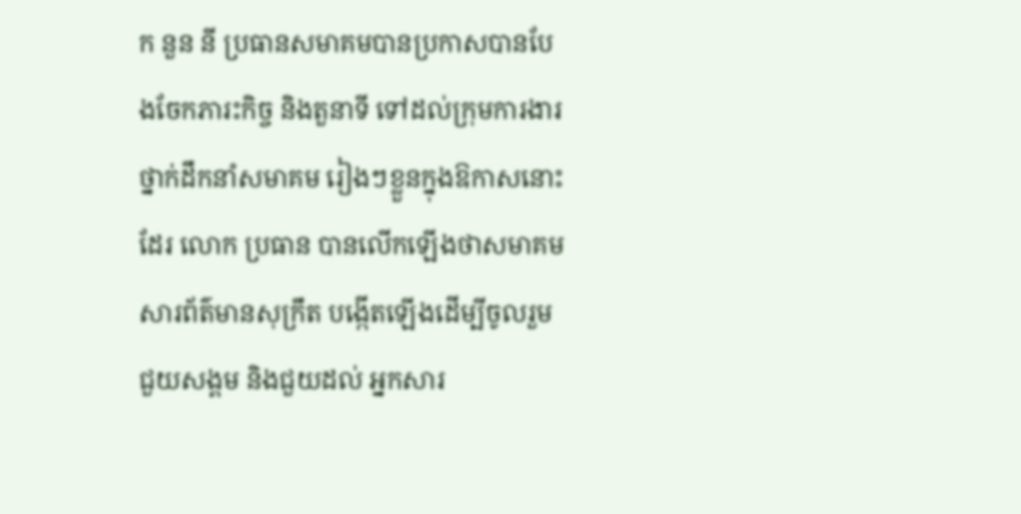ក នួន នី ប្រធានសមាគមបានប្រកាសបានបែងចែកភារះកិច្ច និងតួនាទី ទៅដល់ក្រុមការងារថ្នាក់ដឹកនាំសមាគម រៀងៗខ្លួនក្នុងឱកាសនោះដែរ លោក ប្រធាន បានលើកឡើងថាសមាគមសារព័ត៌មានសុក្រឹត បង្កើតឡើងដើម្បីចូលរួមជួយសង្គម និងជួយដល់ អ្នកសារ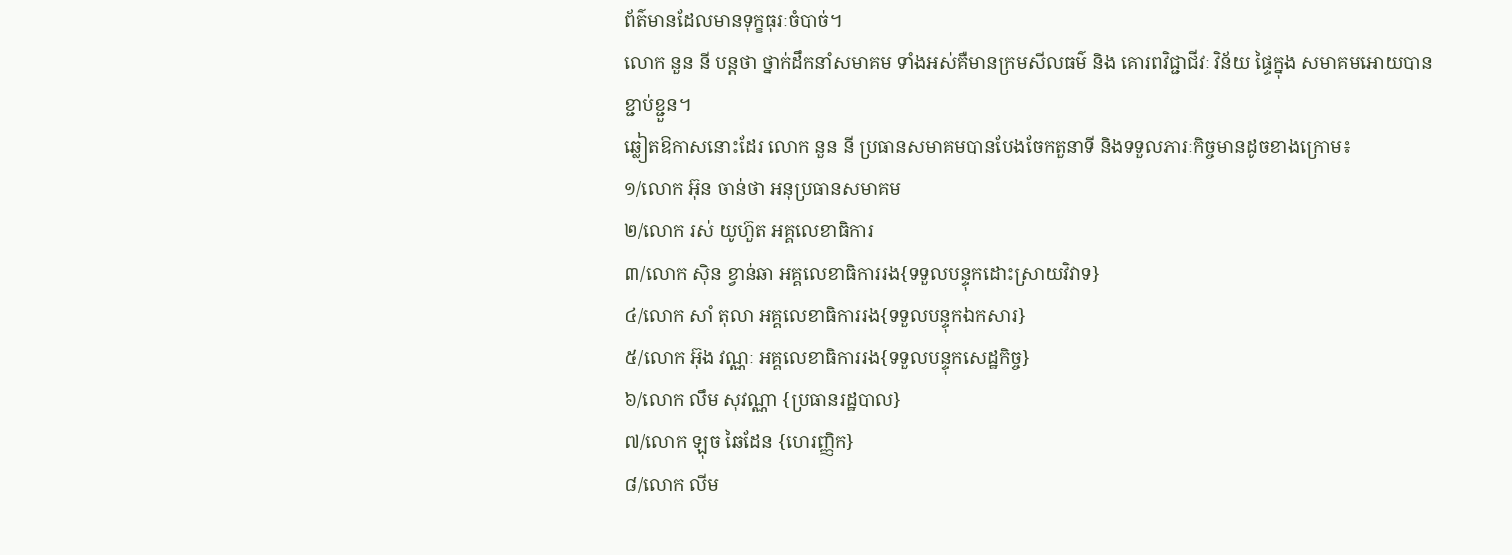ព័ត៌មានដែលមានទុក្ខធុរៈចំបាច់។
លោក នួន នី បន្តថា ថ្នាក់ដឹកនាំសមាគម ទាំងអស់គឺមានក្រមសីលធម៌ និង គោរពវិជ្ជាជីវៈ វិន័យ ផ្ទៃក្នុង សមាគមអោយបានខ្ជាប់ខ្ជួន។
ឆ្លៀតឱកាសនោះដែរ លោក នួន នី ប្រធានសមាគមបានបែងចែកតួនាទី និងទទួលភារៈកិច្ចមានដូចខាងក្រោម៖
១/លោក អ៊ុន ចាន់ថា អនុប្រធានសមាគម
២/លោក រស់ យូហ៊ួត អគ្គលេខាធិការ
៣/លោក ស៊ិន ខ្វាន់ឆា អគ្គលេខាធិការរង{ទទួលបន្ទុកដោះស្រាយវិវាទ}
៤/លោក សាំ តុលា អគ្គលេខាធិការរង{ទទួលបន្ទុកឯកសារ}
៥/លោក អ៊ុង វណ្ណៈ អគ្គលេខាធិការរង{ទទួលបន្ទុកសេដ្ឋកិច្ច}
៦/លោក លឹម សុវណ្ណា {ប្រធានរដ្ឋបាល}
៧/លោក ឡុច ឆៃដែន {ហេរញ្ញិក}
៨/លោក លីម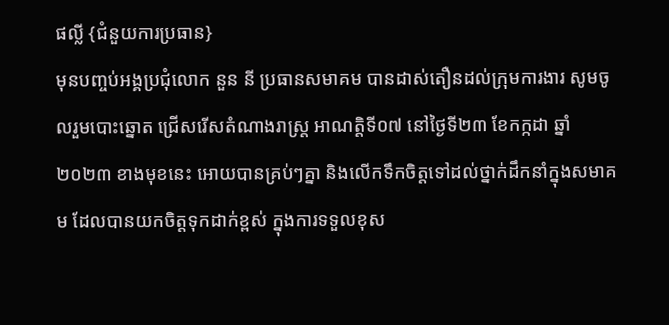ផល្លី {ជំនួយការប្រធាន}
មុនបញ្ចប់អង្គប្រជុំលោក នួន នី ប្រធានសមាគម បានដាស់តឿនដល់ក្រុមការងារ សូមចូលរួមបោះឆ្នោត ជ្រើសរើសតំណាងរាស្ត្រ អាណត្តិទី០៧ នៅថ្ងៃទី២៣ ខែកក្កដា ឆ្នាំ២០២៣ ខាងមុខនេះ អោយបានគ្រប់ៗគ្នា និងលើកទឹកចិត្តទៅដល់ថ្នាក់ដឹកនាំក្នុងសមាគម ដែលបានយកចិត្តទុកដាក់ខ្ពស់ ក្នុងការទទួលខុស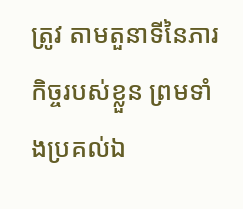ត្រូវ តាមតួនាទីនៃភារកិច្ចរបស់ខ្លួន ព្រមទាំងប្រគល់ឯ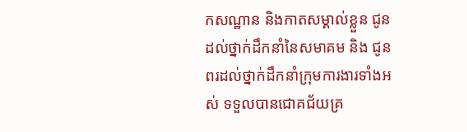កសណ្ឋាន និងកាតសម្គាល់ខ្លួន ជូនដល់ថ្នាក់ដឹកនាំនៃសមាគម និង ជូនពរដល់ថ្នាក់ដឹកនាំក្រុមការងារទាំងអស់ ទទួលបានជោគជ័យគ្រ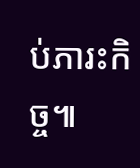ប់ភារះកិច្ច៕